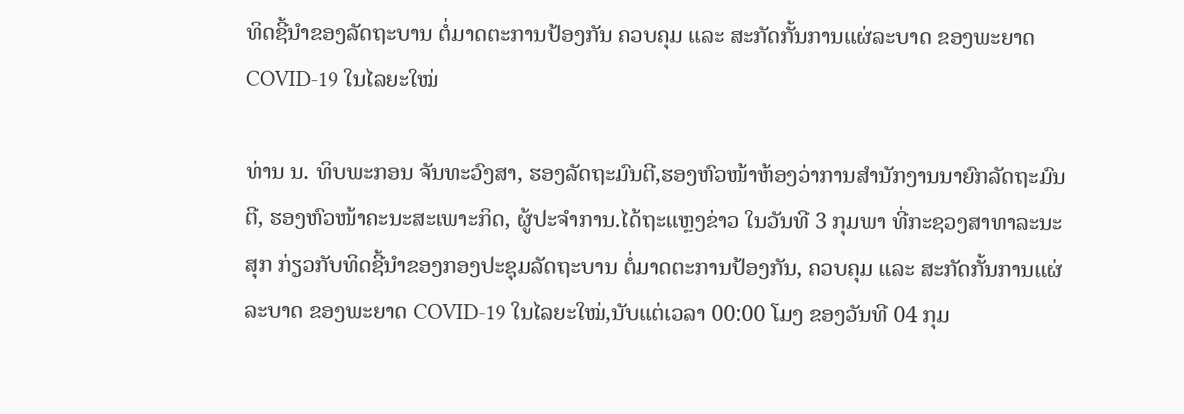ທິດຊີ້ນຳຂອງລັດຖະບານ ຕໍ່ມາດຕະການປ້ອງກັນ ຄວບຄຸມ ແລະ ສະກັດກັ້ນການແຜ່ລະບາດ ຂອງພະຍາດ COVID-19 ໃນໄລຍະໃໝ່

ທ່ານ ນ. ທິບພະກອນ ຈັນທະວົງສາ, ຮອງລັດຖະມົນຕີ,ຮອງຫົວໜ້າຫ້ອງວ່າການສຳນັກງານນາຍົກລັດຖະມົນຕີ, ຮອງຫົວໜ້າຄະນະສະເພາະກິດ, ຜູ້ປະຈຳການ.ໄດ້ຖະແຫຼງຂ່າວ ໃນວັນທີ 3 ກຸມພາ ທີ່ກະຊວງສາທາລະນະສຸກ ກ່ຽວກັບທິດຊີ້ນໍາຂອງກອງປະຊຸມລັດຖະບານ ຕໍ່ມາດຕະການປ້ອງກັນ, ຄວບຄຸມ ແລະ ສະກັດກັ້ນການແຜ່ລະບາດ ຂອງພະຍາດ COVID-19 ໃນໄລຍະໃໝ່,ນັບແຕ່ເວລາ 00:00 ໂມງ ຂອງວັນທີ 04 ກຸມ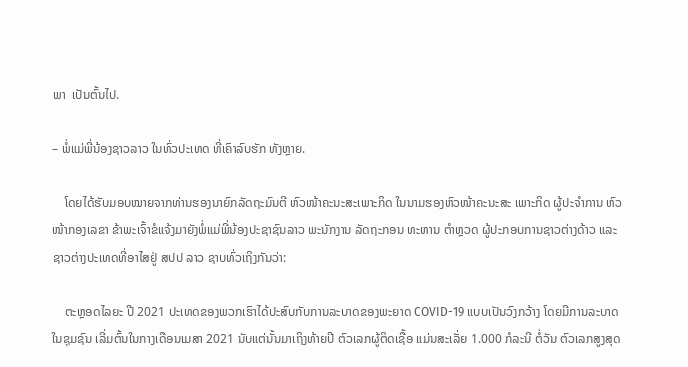ພາ  ເປັນຕົ້ນໄປ.

– ພໍ່ແມ່ພີ່ນ້ອງຊາວລາວ ໃນທົ່ວປະເທດ ທີ່ເຄົາລົບຮັກ ທັງຫຼາຍ.

    ໂດຍໄດ້ຮັບມອບໝາຍຈາກທ່ານຮອງນາຍົກລັດຖະມົນຕີ ຫົວໜ້າຄະນະສະເພາະກິດ ໃນນາມຮອງຫົວໜ້າຄະນະສະ ເພາະກິດ ຜູ້ປະຈຳການ ຫົວໜ້າກອງເລຂາ ຂ້າພະເຈົ້າຂໍແຈ້ງມາຍັງພໍ່ແມ່ພີ່ນ້ອງປະຊາຊົນລາວ ພະນັກງານ ລັດຖະກອນ ທະຫານ ຕໍາຫຼວດ ຜູ້ປະກອບການຊາວຕ່າງດ້າວ ແລະ ຊາວຕ່າງປະເທດທີ່ອາໄສຢູ່ ສປປ ລາວ ຊາບທົ່ວເຖິງກັນວ່າ:

    ຕະຫຼອດໄລຍະ ປີ 2021 ປະເທດຂອງພວກເຮົາໄດ້ປະສົບກັບການລະບາດຂອງພະຍາດ COVID-19 ແບບເປັນວົງກວ້າງ ໂດຍມີການລະບາດໃນຊຸມຊົນ ເລີ່ມຕົ້ນໃນກາງເດືອນເມສາ 2021 ນັບແຕ່ນັ້ນມາເຖິງທ້າຍປີ ຕົວເລກຜູ້ຕິດເຊື້ອ ແມ່ນສະເລັ່ຍ 1.000 ກໍລະນີ ຕໍ່ວັນ ຕົວເລກສູງສຸດ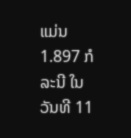ແມ່ນ 1.897 ກໍລະນີ ໃນວັນທີ 11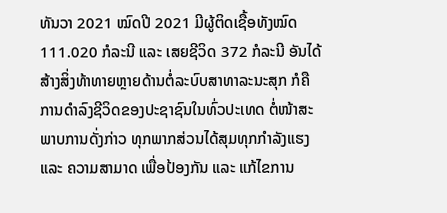ທັນວາ 2021 ໝົດປີ 2021 ມີຜູ້ຕິດເຊື້ອທັງໝົດ 111.020 ກໍລະນີ ແລະ ເສຍຊີວິດ 372 ກໍລະນີ ອັນໄດ້ສ້າງສິ່ງທ້າທາຍຫຼາຍດ້ານຕໍ່ລະບົບສາທາລະນະສຸກ ກໍຄືການດຳລົງຊີວິດຂອງປະຊາຊົນໃນທົ່ວປະເທດ ຕໍ່ໜ້າສະພາບການດັ່ງກ່າວ ທຸກພາກສ່ວນໄດ້ສຸມທຸກກຳລັງແຮງ ແລະ ຄວາມສາມາດ ເພື່ອປ້ອງກັນ ແລະ ແກ້ໄຂການ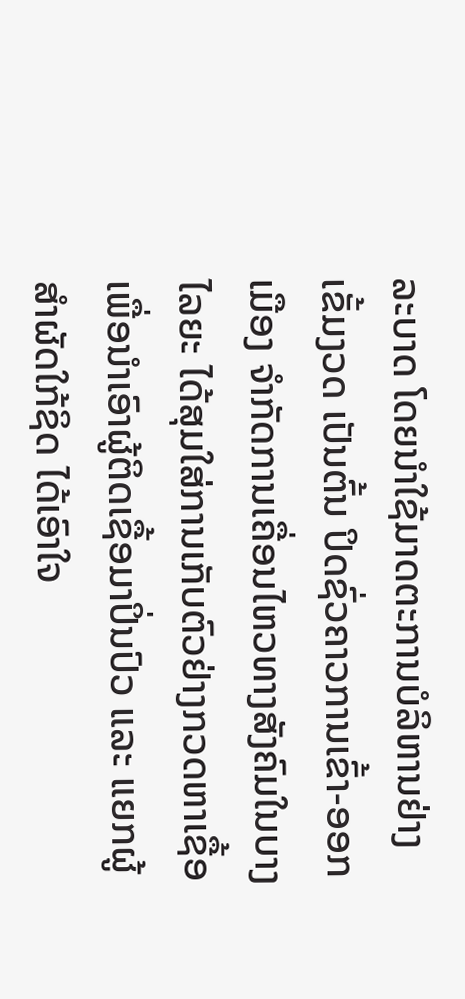ລະບາດ ໂດຍນຳໃຊ້ມາດຕະການບໍລິຫານຢ່າງເຂັ້ມງວດ ເປັນຕົ້ນ ປິດຊົ່ວຄາວການເຂົ້າ-ອອກເມືອງ ຈຳກັດການເຄື່ອນໄຫວທາງສັງຄົມໃນບາງໄລຍະ ໄດ້ສຸມໃສ່ການເກັບຕົວຢ່າງກວດຫາເຊື້ອ ເພື່ອນຳເອົາຜູ້ຕິດເຊື້ອມາປິ່ນປົວ ແລະ ແຍກຜູ້ສຳຜັດໃກ້ຊິດ ໄດ້ເອົາໃຈ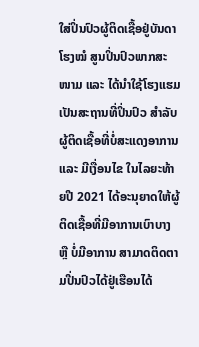ໃສ່ປິ່ນປົວຜູ້ຕິດເຊື້ອຢູ່ບັນດາໂຮງໝໍ ສູນປິ່ນປົວພາກສະໜາມ ແລະ ໄດ້ນຳໃຊ້ໂຮງແຮມເປັນສະຖານທີ່ປິ່ນປົວ ສໍາລັບຜູ້ຕິດເຊື້ອທີ່ບໍ່ສະແດງອາການ ແລະ ມີເງື່ອນໄຂ ໃນໄລຍະທ້າຍປີ 2021 ໄດ້ອະນຸຍາດໃຫ້ຜູ້ຕິດເຊື້ອທີ່ມີອາການເບົາບາງ ຫຼື ບໍ່ມີອາການ ສາມາດຕິດຕາມປີ່ນປົວໄດ້ຢູ່ເຮືອນໄດ້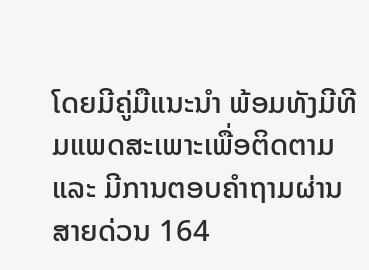ໂດຍມີຄູ່ມືແນະນຳ ພ້ອມທັງມີທີມແພດສະເພາະເພື່ອຕິດຕາມ ແລະ ມີການຕອບຄຳຖາມຜ່ານສາຍດ່ວນ 164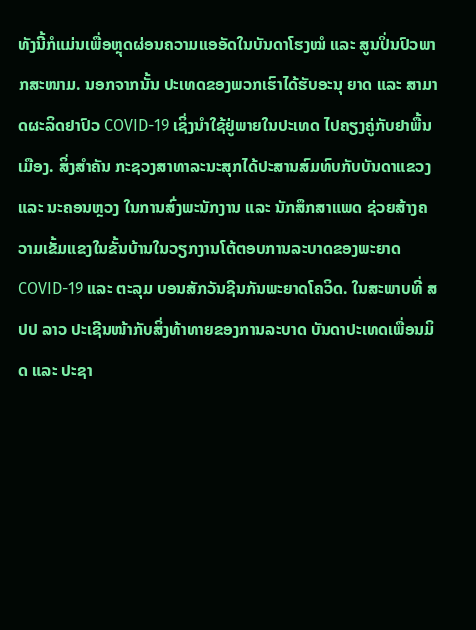ທັງນີ້ກໍແມ່ນເພື່ອຫຼຸດຜ່ອນຄວາມແອອັດໃນບັນດາໂຮງໝໍ ແລະ ສູນປິ່ນປົວພາກສະໜາມ. ນອກຈາກນັ້ນ ປະເທດຂອງພວກເຮົາໄດ້ຮັບອະນຸ ຍາດ ແລະ ສາມາດຜະລິດຢາປົວ COVID-19 ເຊິ່ງນຳໃຊ້ຢູ່ພາຍໃນປະເທດ ໄປຄຽງຄູ່ກັບຢາພື້ນເມືອງ. ສິ່ງສຳຄັນ ກະຊວງສາທາລະນະສຸກໄດ້ປະສານສົມທົບກັບບັນດາແຂວງ ແລະ ນະຄອນຫຼວງ ໃນການສົ່ງພະນັກງານ ແລະ ນັກສຶກສາແພດ ຊ່ວຍສ້າງຄວາມເຂັ້ມແຂງໃນຂັ້ນບ້ານໃນວຽກງານໂຕ້ຕອບການລະບາດຂອງພະຍາດ COVID-19 ແລະ ຕະລຸມ ບອນສັກວັນຊີນກັນພະຍາດໂຄວິດ. ໃນສະພາບທີ່ ສປປ ລາວ ປະເຊີນໜ້າກັບສິ່ງທ້າທາຍຂອງການລະບາດ ບັນດາປະເທດເພື່ອນມິດ ແລະ ປະຊາ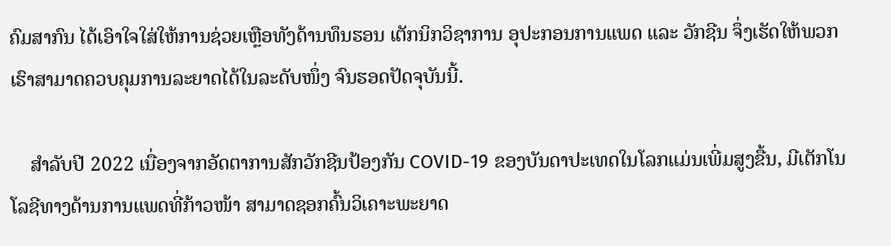ຄົມສາກົນ ໄດ້ເອົາໃຈໃສ່ໃຫ້ການຊ່ວຍເຫຼືອທັງດ້ານທຶນຮອນ ເຕັກນິກວິຊາການ ອຸປະກອນການແພດ ແລະ ວັກຊີນ ຈຶ່ງເຮັດໃຫ້ພວກເຮົາສາມາດຄວບຄຸມການລະຍາດໄດ້ໃນລະດັບໜຶ່ງ ຈົນຮອດປັດຈຸບັນນີ້.

    ສຳລັບປີ 2022 ເນື່ອງຈາກອັດຕາການສັກວັກຊີນປ້ອງກັນ COVID-19 ຂອງບັນດາປະເທດໃນໂລກແມ່ນເພີ່ມສູງຂື້ນ, ມີເຕັກໂນໂລຊີທາງດ້ານການແພດທີ່ກ້າວໜ້າ ສາມາດຊອກຄົ້ນວິເຄາະພະຍາດ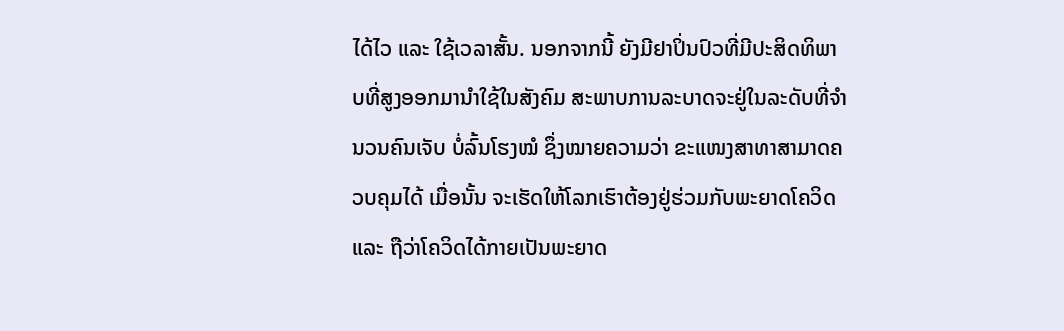ໄດ້ໄວ ແລະ ໃຊ້ເວລາສັ້ນ. ນອກຈາກນີ້ ຍັງມີຢາປິ່ນປົວທີ່ມີປະສິດທິພາບທີ່ສູງອອກມານຳໃຊ້ໃນສັງຄົມ ສະພາບການລະບາດຈະຢູ່ໃນລະດັບທີ່ຈຳນວນຄົນເຈັບ ບໍ່ລົ້ນໂຮງໝໍ ຊຶ່ງໝາຍຄວາມວ່າ ຂະແໜງສາທາສາມາດຄວບຄຸມໄດ້ ເມື່ອນັ້ນ ຈະເຮັດໃຫ້ໂລກເຮົາຕ້ອງຢູ່ຮ່ວມກັບພະຍາດໂຄວິດ ແລະ ຖືວ່າໂຄວິດໄດ້ກາຍເປັນພະຍາດ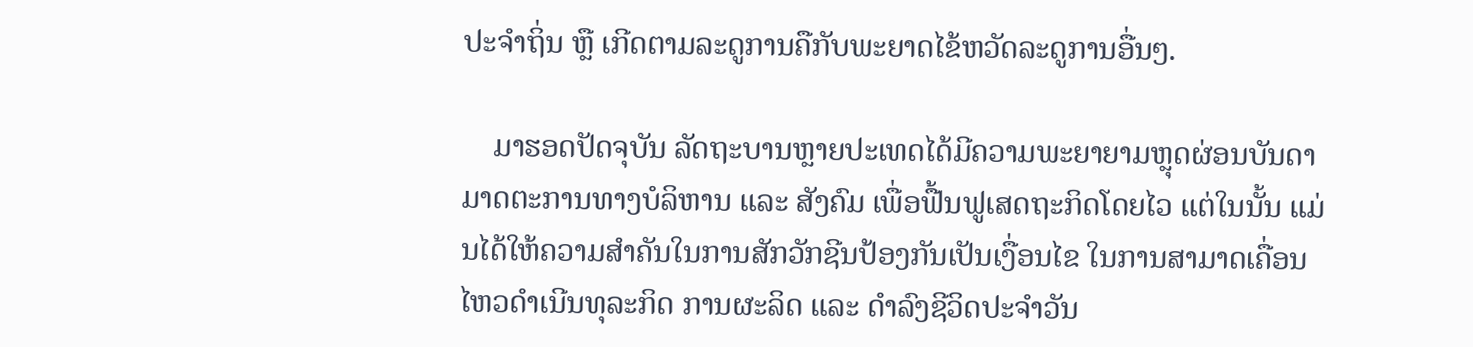ປະຈຳຖິ່ນ ຫຼື ເກີດຕາມລະດູການຄືກັບພະຍາດໄຂ້ຫວັດລະດູການອື່ນໆ.

    ມາຮອດປັດຈຸບັນ ລັດຖະບານຫຼາຍປະເທດໄດ້ມີຄວາມພະຍາຍາມຫຼຸດຜ່ອນບັນດາມາດຕະການທາງບໍລິຫານ ແລະ ສັງຄົມ ເພື່ອຟື້ນຟູເສດຖະກິດໂດຍໄວ ແຕ່ໃນນັ້ນ ແມ່ນໄດ້ໃຫ້ຄວາມສຳຄັນໃນການສັກວັກຊີນປ້ອງກັນເປັນເງື່ອນໄຂ ໃນການສາມາດເຄື່ອນໄຫວດຳເນີນທຸລະກິດ ການຜະລິດ ແລະ ດຳລົງຊີວິດປະຈຳວັນ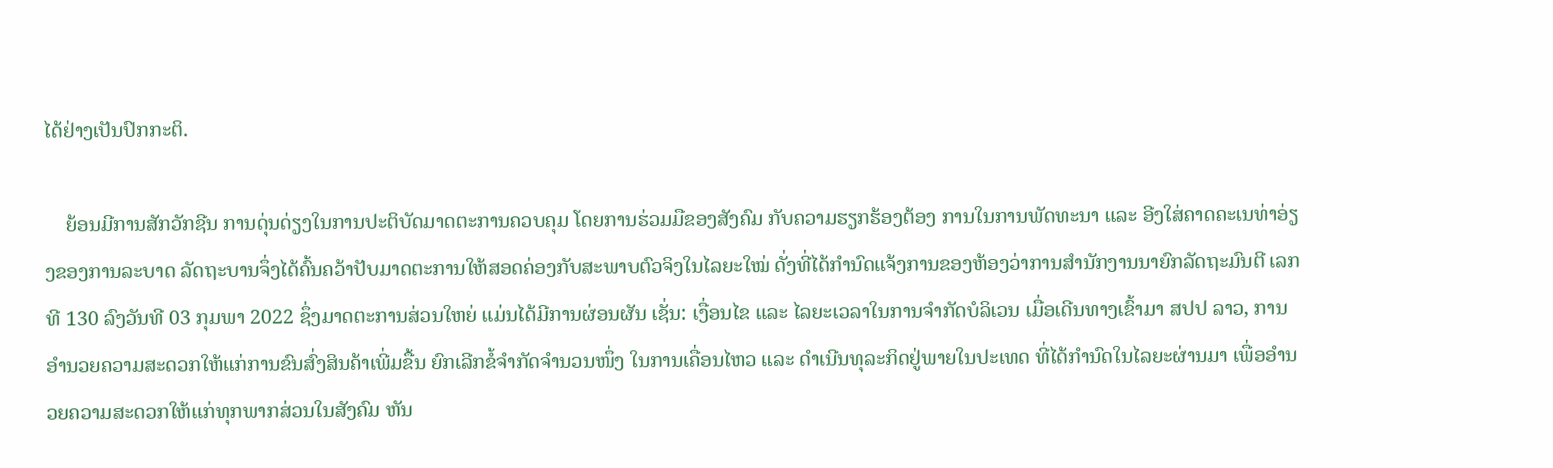ໄດ້ຢ່າງເປັນປົກກະຕິ.

    ຍ້ອນມີການສັກວັກຊີນ ການດຸ່ນດ່ຽງໃນການປະຕິບັດມາດຕະການຄວບຄຸມ ໂດຍການຮ່ວມມືຂອງສັງຄົມ ກັບຄວາມຮຽກຮ້ອງຕ້ອງ ການໃນການພັດທະນາ ແລະ ອີງໃສ່ຄາດຄະເນທ່າອ່ຽງຂອງການລະບາດ ລັດຖະບານຈຶ່ງໄດ້ຄົ້ນຄວ້າປັບມາດຕະການໃຫ້ສອດຄ່ອງກັບສະພາບຕົວຈິງໃນໄລຍະໃໝ່ ດັ່ງທີ່ໄດ້ກໍານົດແຈ້ງການຂອງຫ້ອງວ່າການສໍານັກງານນາຍົກລັດຖະມົນຕີ ເລກທີ 130 ລົງວັນທີ 03 ກຸມພາ 2022 ຊຶ່ງມາດຕະການສ່ວນໃຫຍ່ ແມ່ນໄດ້ມີການຜ່ອນຜັນ ເຊັ່ນ: ເງື່ອນໄຂ ແລະ ໄລຍະເວລາໃນການຈຳກັດບໍລິເວນ ເມື່ອເດີນທາງເຂົ້າມາ ສປປ ລາວ, ການອໍານວຍຄວາມສະດວກໃຫ້ແກ່ການຂົນສົ່ງສິນຄ້າເພີ່ມຂື້ນ ຍົກເລີກຂໍ້ຈຳກັດຈຳນວນໜຶ່ງ ໃນການເຄື່ອນໄຫວ ແລະ ດຳເນີນທຸລະກິດຢູ່ພາຍໃນປະເທດ ທີ່ໄດ້ກຳນົດໃນໄລຍະຜ່ານມາ ເພື່ອອຳນວຍຄວາມສະດວກໃຫ້ແກ່ທຸກພາກສ່ວນໃນສັງຄົມ ຫັນ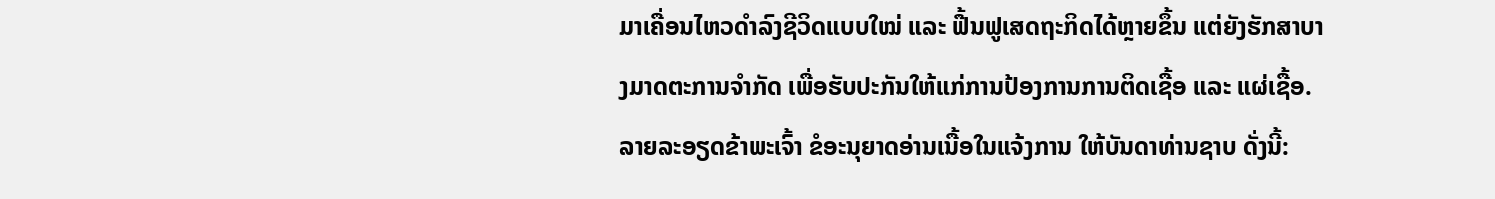ມາເຄື່ອນໄຫວດຳລົງຊີວິດແບບໃໝ່ ແລະ ຟື້ນຟູເສດຖະກິດໄດ້ຫຼາຍຂຶ້ນ ແຕ່ຍັງຮັກສາບາງມາດຕະການຈຳກັດ ເພື່ອຮັບປະກັນໃຫ້ແກ່ການປ້ອງການການຕິດເຊື້ອ ແລະ ແຜ່ເຊື້ອ. ລາຍລະອຽດຂ້າພະເຈົ້າ ຂໍອະນຸຍາດອ່ານເນື້ອໃນແຈ້ງການ ໃຫ້ບັນດາທ່ານຊາບ ດັ່ງນີ້: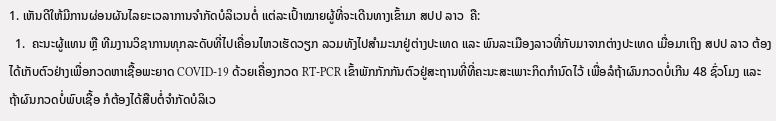1. ເຫັນດີໃຫ້ມີການຜ່ອນຜັນໄລຍະເວລາການຈໍາກັດບໍລິເວນຕໍ່ ແຕ່ລະເປົ້າໝາຍຜູ້ທີ່ຈະເດີນທາງເຂົ້າມາ ສປປ ລາວ  ຄື:
  1.  ຄະນະຜູ້ແທນ ຫຼື ທີມງານວິຊາການທຸກລະດັບທີ່ໄປເຄື່ອນໄຫວເຮັດວຽກ ລວມທັງໄປສໍາມະນາຢູ່ຕ່າງປະເທດ ແລະ ພົນລະເມືອງລາວທີ່ກັບມາຈາກຕ່າງປະເທດ ເມື່ອມາເຖິງ ສປປ ລາວ ຕ້ອງໄດ້ເກັບຕົວຢ່າງເພື່ອກວດຫາເຊື້ອພະຍາດ COVID-19 ດ້ວຍເຄື່ອງກວດ RT-PCR ເຂົ້າພັກກັກກັນຕົວຢູ່ສະຖານທີ່ທີ່ຄະນະສະເພາະກິດກຳນົດໄວ້ ເພື່ອລໍຖ້າຜົນກວດບໍ່ເກີນ 48 ຊົ່ວໂມງ ແລະ ຖ້າຜົນກວດບໍ່ພົບເຊື້ອ ກໍຕ້ອງໄດ້ສືບຕໍ່ຈໍາກັດບໍລິເວ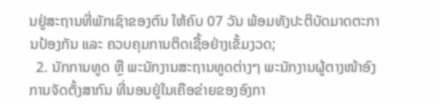ນຢູ່ສະຖານທີ່ພັກເຊົາຂອງຕົນ ໃຫ້ຄົບ 07 ວັນ ພ້ອມທັງປະຕິບັດມາດຕະການປ້ອງກັນ ແລະ ຄວບຄຸມການຕິດເຊື້ອຢ່າງເຂັ້ມງວດ;
  2. ນັກການທູດ ຫຼື ພະນັກງານສະຖານທູດຕ່າງໆ ພະນັກງານຜູ້ຕາງໜ້າອົງການຈັດຕັ້ງສາກົນ ທີ່ນອນຢູ່ໃນເຄືອຂ່າຍຂອງອົງກາ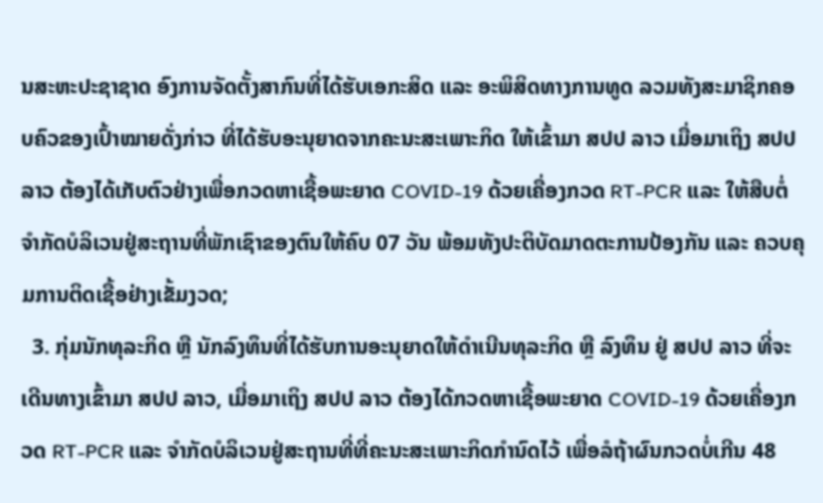ນສະຫະປະຊາຊາດ ອົງການຈັດຕັ້ງສາກົນທີ່ໄດ້ຮັບເອກະສິດ ແລະ ອະພິສິດທາງການທູດ ລວມທັງສະມາຊິກຄອບຄົວຂອງເປົ້າໝາຍດັ່ງກ່າວ ທີ່ໄດ້ຮັບອະນຸຍາດຈາກຄະນະສະເພາະກິດ ໃຫ້ເຂົ້າມາ ສປປ ລາວ ເມື່ອມາເຖິງ ສປປ ລາວ ຕ້ອງໄດ້ເກັບຕົວຢ່າງເພື່ອກວດຫາເຊື້ອພະຍາດ COVID-19 ດ້ວຍເຄື່ອງກວດ RT-PCR ແລະ ໃຫ້ສືບຕໍ່ຈຳກັດບໍລິເວນຢູ່ສະຖານທີ່ພັກເຊົາຂອງຕົນໃຫ້ຄົບ 07 ວັນ ພ້ອມທັງປະຕິບັດມາດຕະການປ້ອງກັນ ແລະ ຄວບຄຸມການຕິດເຊື້ອຢ່າງເຂັ້ມງວດ;
  3. ກຸ່ມນັກທຸລະກິດ ຫຼື ນັກລົງທຶນທີ່ໄດ້ຮັບການອະນຸຍາດໃຫ້ດໍາເນີນທຸລະກິດ ຫຼື ລົງທຶນ ຢູ່ ສປປ ລາວ ທີ່ຈະເດີນທາງເຂົ້າມາ ສປປ ລາວ, ເມື່ອມາເຖິງ ສປປ ລາວ ຕ້ອງໄດ້ກວດຫາເຊື້ອພະຍາດ COVID-19 ດ້ວຍເຄື່ອງກວດ RT-PCR ແລະ ຈຳກັດບໍລິເວນຢູ່ສະຖານທີ່ທີ່ຄະນະສະເພາະກິດກຳນົດໄວ້ ເພື່ອລໍຖ້າຜົນກວດບໍ່ເກີນ 48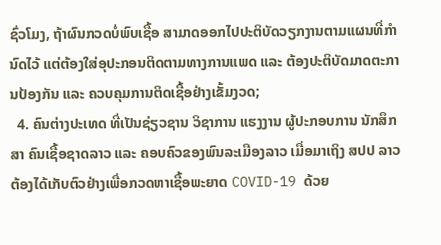ຊົ່ວໂມງ, ຖ້າຜົນກວດບໍ່ພົບເຊື້ອ ສາມາດອອກໄປປະຕິບັດວຽກງານຕາມແຜນທີ່ກຳນົດໄວ້ ແຕ່ຕ້ອງໃສ່ອຸປະກອນຕິດຕາມທາງການແພດ ແລະ ຕ້ອງປະຕິບັດມາດຕະການປ້ອງກັນ ແລະ ຄວບຄຸມການຕິດເຊື້ອຢ່າງເຂັ້ມງວດ;
  4. ຄົນຕ່າງປະເທດ ທີ່ເປັນຊ່ຽວຊານ ວິຊາການ ແຮງງານ ຜູ້ປະກອບການ ນັກສຶກສາ ຄົນເຊື້ອຊາດລາວ ແລະ ຄອບຄົວຂອງພົນລະເມືອງລາວ ເມື່ອມາເຖິງ ສປປ ລາວ ຕ້ອງໄດ້ເກັບຕົວຢ່າງເພື່ອກວດຫາເຊື້ອພະຍາດ COVID-19 ດ້ວຍ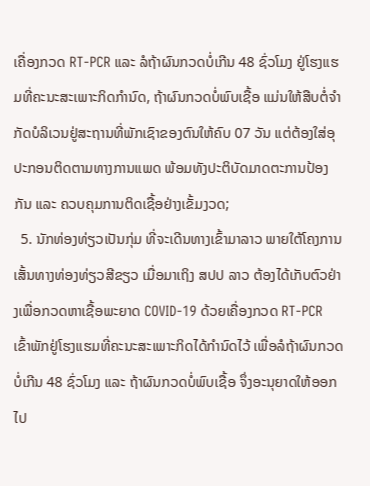ເຄື່ອງກວດ RT-PCR ແລະ ລໍຖ້າຜົນກວດບໍ່ເກີນ 48 ຊົ່ວໂມງ ຢູ່ໂຮງແຮມທີ່ຄະນະສະເພາະກິດກໍານົດ, ຖ້າຜົນກວດບໍ່ພົບເຊື້ອ ແມ່ນໃຫ້ສືບຕໍ່ຈຳກັດບໍລິເວນຢູ່ສະຖານທີ່ພັກເຊົາຂອງຕົນໃຫ້ຄົບ 07 ວັນ ແຕ່ຕ້ອງໃສ່ອຸປະກອນຕິດຕາມທາງການແພດ ພ້ອມທັງປະຕິບັດມາດຕະການປ້ອງກັນ ແລະ ຄວບຄຸມການຕິດເຊື້ອຢ່າງເຂັ້ມງວດ;
  5. ນັກທ່ອງທ່ຽວເປັນກຸ່ມ ທີ່ຈະເດີນທາງເຂົ້າມາລາວ ພາຍໃຕ້ໂຄງການເສັ້ນທາງທ່ອງທ່ຽວສີຂຽວ ເມື່ອມາເຖິງ ສປປ ລາວ ຕ້ອງໄດ້ເກັບຕົວຢ່າງເພື່ອກວດຫາເຊື້ອພະຍາດ COVID-19 ດ້ວຍເຄື່ອງກວດ RT-PCR ເຂົ້າພັກຢູ່ໂຮງແຮມທີ່ຄະນະສະເພາະກິດໄດ້ກຳນົດໄວ້ ເພື່ອລໍຖ້າຜົນກວດບໍ່ເກີນ 48 ຊົ່ວໂມງ ແລະ ຖ້າຜົນກວດບໍ່ພົບເຊື້ອ ຈຶ່ງອະນຸຍາດໃຫ້ອອກໄປ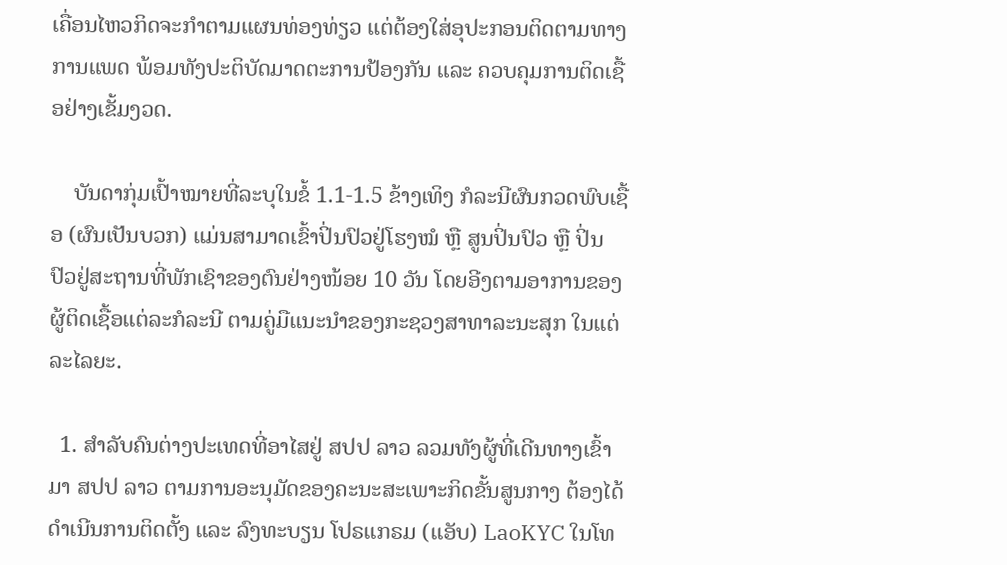ເຄື່ອນໄຫວກິດຈະກຳຕາມແຜນທ່ອງທ່ຽວ ແຕ່ຕ້ອງໃສ່ອຸປະກອນຕິດຕາມທາງການແພດ ພ້ອມທັງປະຕິບັດມາດຕະການປ້ອງກັນ ແລະ ຄວບຄຸມການຕິດເຊື້ອຢ່າງເຂັ້ມງວດ.

    ບັນດາກຸ່ມເປົ້າໝາຍທີ່ລະບຸໃນຂໍ້ 1.1-1.5 ຂ້າງເທິງ ກໍລະນີຜົນກວດພົບເຊື້ອ (ຜົນເປັນບວກ) ແມ່ນສາມາດເຂົ້າປິ່ນປົວຢູ່ໂຮງໝໍ ຫຼື ສູນປິ່ນປົວ ຫຼື ປິ່ນປົວຢູ່ສະຖານທີ່ພັກເຊົາຂອງຕົນຢ່າງໜ້ອຍ 10 ວັນ ໂດຍອີງຕາມອາການຂອງຜູ້ຕິດເຊື້ອແຕ່ລະກໍລະນີ ຕາມຄູ່ມືແນະນຳຂອງກະຊວງສາທາລະນະສຸກ ໃນແຕ່ລະໄລຍະ.

  1. ສຳລັບຄົນຕ່າງປະເທດທີ່ອາໄສຢູ່ ສປປ ລາວ ລວມທັງຜູ້ທີ່ເດີນທາງເຂົ້າມາ ສປປ ລາວ ຕາມການອະນຸມັດຂອງຄະນະສະເພາະກິດຂັ້ນສູນກາງ ຕ້ອງໄດ້ດໍາເນີນການຕິດຕັ້ງ ແລະ ລົງທະບຽນ ໂປຣແກຣມ (ແອັບ) LaoKYC ໃນໂທ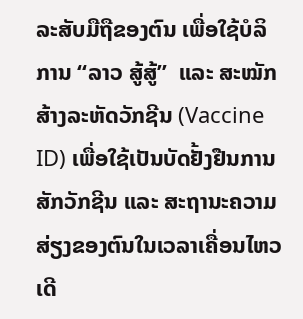ລະສັບມືຖືຂອງຕົນ ເພື່ອໃຊ້ບໍລິການ “ລາວ ສູ້ສູ້”  ແລະ ສະໝັກສ້າງລະຫັດວັກຊີນ (Vaccine ID) ເພື່ອໃຊ້ເປັນບັດຢັ້ງຢືນການສັກວັກຊີນ ແລະ ສະຖານະຄວາມສ່ຽງຂອງຕົນໃນເວລາເຄື່ອນໄຫວ ເດີ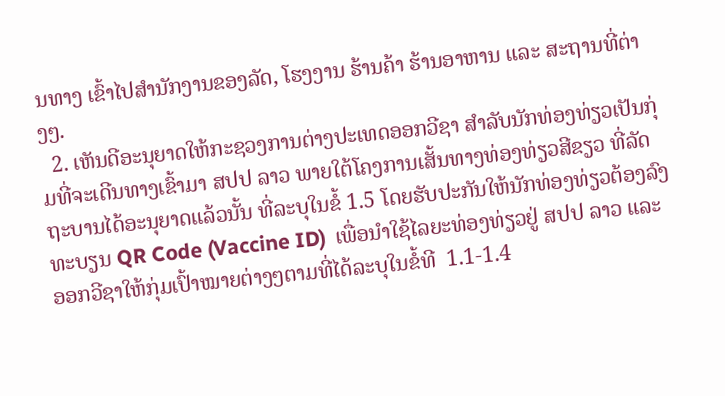ນທາງ ເຂົ້າໄປສໍານັກງານຂອງລັດ, ໂຮງງານ ຮ້ານຄ້າ ຮ້ານອາຫານ ແລະ ສະຖານທີ່ຕ່າງໆ.
  2. ເຫັນດີອະນຸຍາດໃຫ້ກະຊວງການຕ່າງປະເທດອອກວີຊາ ສຳລັບນັກທ່ອງທ່ຽວເປັນກຸ່ມທີ່ຈະເດີນທາງເຂົ້າມາ ສປປ ລາວ ພາຍໃຕ້ໂຄງການເສັ້ນທາງທ່ອງທ່ຽວສີຂຽວ ທີ່ລັດຖະບານໄດ້ອະນຸຍາດແລ້ວນັ້ນ ທີ່ລະບຸໃນຂໍ້ 1.5 ໂດຍຮັບປະກັນໃຫ້ນັກທ່ອງທ່ຽວຕ້ອງລົງທະບຽນ QR Code (Vaccine ID)  ເພື່ອນໍາໃຊ້ໄລຍະທ່ອງທ່ຽວຢູ່ ສປປ ລາວ ແລະ ອອກວີຊາໃຫ້ກຸ່ມເປົ້າໝາຍຕ່າງໆຕາມທີ່ໄດ້ລະບຸໃນຂໍ້ທີ  1.1-1.4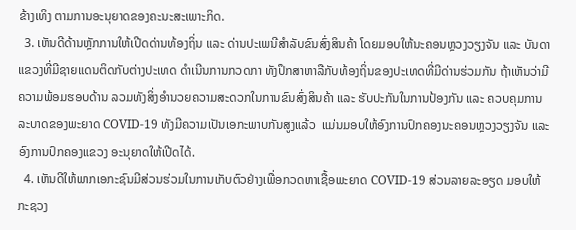ຂ້າງເທິງ ຕາມການອະນຸຍາດຂອງຄະນະສະເພາະກິດ.
  3. ເຫັນດີດ້ານຫຼັກການໃຫ້ເປີດດ່ານທ້ອງຖິ່ນ ແລະ ດ່ານປະເພນີສໍາລັບຂົນສົ່ງສິນຄ້າ ໂດຍມອບໃຫ້ນະຄອນຫຼວງວຽງຈັນ ແລະ ບັນດາແຂວງທີ່ມີຊາຍແດນຕິດກັບຕ່າງປະເທດ ດຳເນີນການກວດກາ ທັງປຶກສາຫາລືກັບທ້ອງຖິ່ນຂອງປະເທດທີ່ມີດ່ານຮ່ວມກັນ ຖ້າເຫັນວ່າມີຄວາມພ້ອມຮອບດ້ານ ລວມທັງສິ່ງອໍານວຍຄວາມສະດວກໃນການຂົນສົ່ງສິນຄ້າ ແລະ ຮັບປະກັນໃນການປ້ອງກັນ ແລະ ຄວບຄຸມການລະບາດຂອງພະຍາດ COVID-19 ທັງມີຄວາມເປັນເອກະພາບກັນສູງແລ້ວ  ແມ່ນມອບໃຫ້ອົງການປົກຄອງນະຄອນຫຼວງວຽງຈັນ ແລະ ອົງການປົກຄອງແຂວງ ອະນຸຍາດໃຫ້ເປີດໄດ້.
  4. ເຫັນດີໃຫ້ພາກເອກະຊົນມີສ່ວນຮ່ວມໃນການເກັບຕົວຢ່າງເພື່ອກວດຫາເຊື້ອພະຍາດ COVID-19 ສ່ວນລາຍລະອຽດ ມອບໃຫ້ກະຊວງ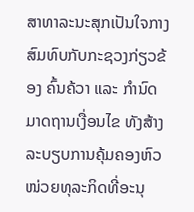ສາທາລະນະສຸກເປັນໃຈກາງສົມທົບກັບກະຊວງກ່ຽວຂ້ອງ ຄົ້ນຄ້ວາ ແລະ ກໍານົດມາດຖານເງື່ອນໄຂ ທັງສ້າງລະບຽບການຄຸ້ມຄອງຫົວໜ່ວຍທຸລະກິດທີ່ອະນຸ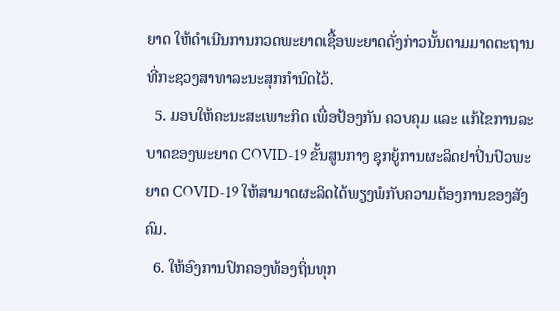ຍາດ ໃຫ້ດໍາເນີນການກວດພະຍາດເຊື້ອພະຍາດດັ່ງກ່າວນັ້ນຕາມມາດຕະຖານທີ່ກະຊວງສາທາລະນະສຸກກໍານົດໄວ້.
  5. ມອບໃຫ້ຄະນະສະເພາະກິດ ເພື່ອປ້ອງກັນ ຄວບຄຸມ ແລະ ແກ້ໄຂການລະບາດຂອງພະຍາດ COVID-19 ຂັ້ນສູນກາງ ຊຸກຍູ້ການຜະລິດຢາປິ່ນປົວພະຍາດ COVID-19 ໃຫ້ສາມາດຜະລິດໄດ້ພຽງພໍກັບຄວາມຕ້ອງການຂອງສັງຄົມ.
  6. ໃຫ້ອົງການປົກຄອງທ້ອງຖິ່ນທຸກ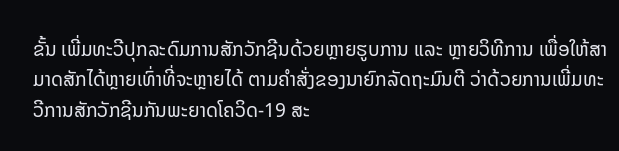ຂັ້ນ ເພີ່ມທະວີປຸກລະດົມການສັກວັກຊີນດ້ວຍຫຼາຍຮູບການ ແລະ ຫຼາຍວິທີການ ເພື່ອໃຫ້ສາມາດສັກໄດ້ຫຼາຍເທົ່າທີ່ຈະຫຼາຍໄດ້ ຕາມຄຳສັ່ງຂອງນາຍົກລັດຖະມົນຕີ ວ່າດ້ວຍການເພີ່ມທະວີການສັກວັກຊີນກັນພະຍາດໂຄວິດ-19 ສະ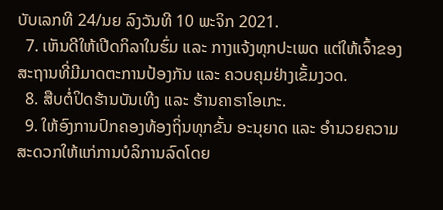ບັບເລກທີ 24/ນຍ ລົງວັນທີ 10 ພະຈິກ 2021.
  7. ເຫັນດີໃຫ້ເປີດກິລາໃນຮົ່ມ ແລະ ກາງແຈ້ງທຸກປະເພດ ແຕ່ໃຫ້ເຈົ້າຂອງສະຖານທີ່ມີມາດຕະການປ້ອງກັນ ແລະ ຄວບຄຸມຢ່າງເຂັ້ມງວດ.
  8. ສືບຕໍ່ປິດຮ້ານບັນເທີງ ແລະ ຮ້ານຄາຣາໂອເກະ.
  9. ໃຫ້ອົງການປົກຄອງທ້ອງຖິ່ນທຸກຂັ້ນ ອະນຸຍາດ ແລະ ອໍານວຍຄວາມສະດວກໃຫ້ແກ່ການບໍລິການລົດໂດຍ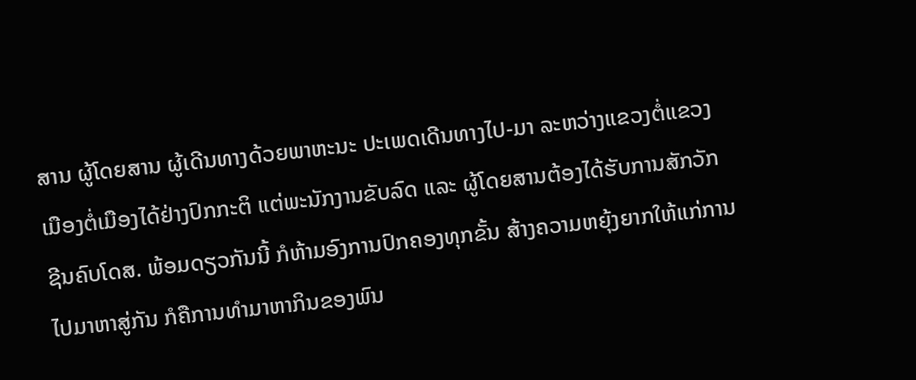ສານ ຜູ້ໂດຍສານ ຜູ້ເດີນທາງດ້ວຍພາຫະນະ ປະເພດເດີນທາງໄປ-ມາ ລະຫວ່າງແຂວງຕໍ່ແຂວງ ເມືອງຕໍ່ເມືອງໄດ້ຢ່າງປົກກະຕິ ແຕ່ພະນັກງານຂັບລົດ ແລະ ຜູ້ໂດຍສານຕ້ອງໄດ້ຮັບການສັກວັກຊີນຄົບໂດສ. ພ້ອມດຽວກັນນີ້ ກໍຫ້າມອົງການປົກຄອງທຸກຂັ້ນ ສ້າງຄວາມຫຍຸ້ງຍາກໃຫ້ແກ່ການໄປມາຫາສູ່ກັນ ກໍຄືການທໍາມາຫາກິນຂອງພົນ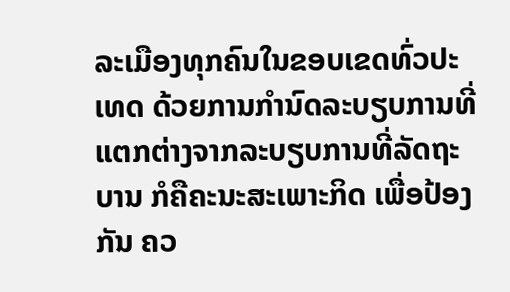ລະເມືອງທຸກຄົນໃນຂອບເຂດທົ່ວປະເທດ ດ້ວຍການກຳນົດລະບຽບການທີ່ແຕກຕ່າງຈາກລະບຽບການທີ່ລັດຖະບານ ກໍຄືຄະນະສະເພາະກິດ ເພື່ອປ້ອງກັນ ຄວ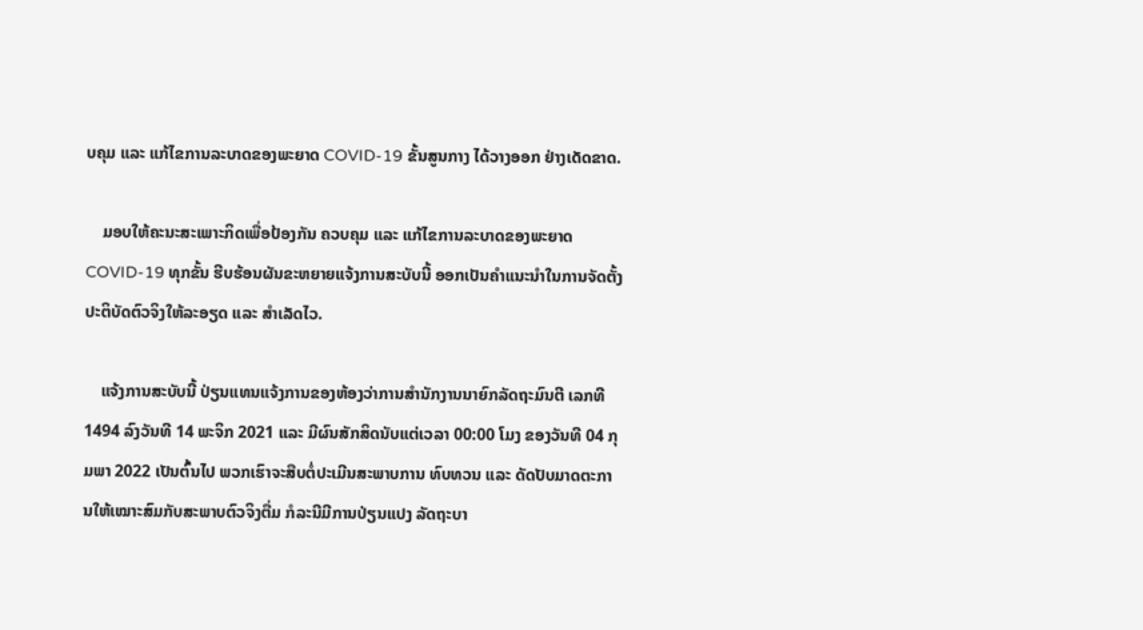ບຄຸມ ແລະ ແກ້ໄຂການລະບາດຂອງພະຍາດ COVID-19 ຂັ້ນສູນກາງ ໄດ້ວາງອອກ ຢ່າງເດັດຂາດ.

    ມອບໃຫ້ຄະນະສະເພາະກິດເພື່ອປ້ອງກັນ ຄວບຄຸມ ແລະ ແກ້ໄຂການລະບາດຂອງພະຍາດ COVID-19 ທຸກຂັ້ນ ຮີບຮ້ອນຜັນຂະຫຍາຍແຈ້ງການສະບັບນີ້ ອອກເປັນຄໍາແນະນໍາໃນການຈັດຕັ້ງປະຕິບັດຕົວຈິງໃຫ້ລະອຽດ ແລະ ສໍາເລັດໄວ.

    ແຈ້ງການສະບັບນີ້ ປ່ຽນແທນແຈ້ງການຂອງຫ້ອງວ່າການສໍານັກງານນາຍົກລັດຖະມົນຕີ ເລກທີ 1494 ລົງວັນທີ 14 ພະຈິກ 2021 ແລະ ມີຜົນສັກສິດນັບແຕ່ເວລາ 00:00 ໂມງ ຂອງວັນທີ 04 ກຸມພາ 2022 ເປັນຕົ້ນໄປ ພວກເຮົາຈະສືບຕໍ່ປະເມີນສະພາບການ ທົບທວນ ແລະ ດັດປັບມາດຕະການໃຫ້ເໝາະສົມກັບສະພາບຕົວຈິງຕື່ມ ກໍລະນີມີການປ່ຽນແປງ ລັດຖະບາ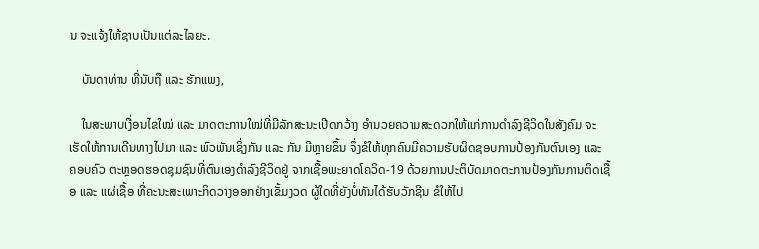ນ ຈະແຈ້ງໃຫ້ຊາບເປັນແຕ່ລະໄລຍະ.

    ບັນດາທ່ານ ທີ່ນັບຖື ແລະ ຮັກແພງ,

    ໃນສະພາບເງື່ອນໄຂໃໝ່ ແລະ ມາດຕະການໃໝ່ທີ່ມີລັກສະນະເປີດກວ້າງ ອໍານວຍຄວາມສະດວກໃຫ້ແກ່ການດຳລົງຊີວິດໃນສັງຄົມ ຈະເຮັດໃຫ້ການເດີນທາງໄປມາ ແລະ ພົວພັນເຊິ່ງກັນ ແລະ ກັນ ມີຫຼາຍຂຶ້ນ ຈຶ່ງຂໍໃຫ້ທຸກຄົນມີຄວາມຮັບຜິດຊອບການປ້ອງກັນຕົນເອງ ແລະ ຄອບຄົວ ຕະຫຼອດຮອດຊຸມຊົນທີ່ຕົນເອງດຳລົງຊີວິດຢູ່ ຈາກເຊື້ອພະຍາດໂຄວິດ-19 ດ້ວຍການປະຕິບັດມາດຕະການປ້ອງກັນການຕິດເຊື້ອ ແລະ ແຜ່ເຊື້ອ ທີ່ຄະນະສະເພາະກິດວາງອອກຢ່າງເຂັ້ມງວດ ຜູ້ໃດທີ່ຍັງບໍ່ທັນໄດ້ຮັບວັກຊີນ ຂໍໃຫ້ໄປ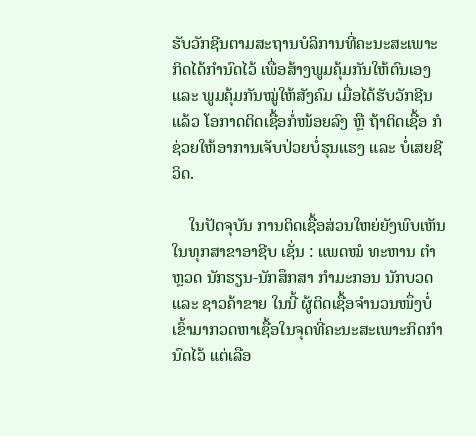ຮັບວັກຊີນຕາມສະຖານບໍລິການທີ່ຄະນະສະເພາະກິດໄດ້ກຳນົດໄວ້ ເພື່ອສ້າງພູມຄຸ້ມກັນໃຫ້ຕົນເອງ ແລະ ພູມຄຸ້ມກັນໝູ່ໃຫ້ສັງຄົມ ເມື່ອໄດ້ຮັບວັກຊີນແລ້ວ ໂອກາດຕິດເຊື້ອກໍ່ໜ້ອຍລົງ ຫຼື ຖ້າຕິດເຊື້ອ ກໍຊ່ວຍໃຫ້ອາການເຈັບປ່ວຍບໍ່ຮຸນແຮງ ແລະ ບໍ່ເສຍຊີວິດ.

    ໃນປັດຈຸບັນ ການຕິດເຊື້ອສ່ວນໃຫຍ່ຍັງພົບເຫັນໃນທຸກສາຂາອາຊີບ ເຊັ່ນ : ແພດໝໍ ທະຫານ ຕຳຫຼວດ ນັກຮຽນ-ນັກສຶກສາ ກຳມະກອນ ນັກບວດ ແລະ ຊາວຄ້າຂາຍ ໃນນີ້ ຜູ້ຕິດເຊື້ອຈຳນວນໜຶ່ງບໍ່ເຂົ້າມາກວດຫາເຊື້ອໃນຈຸດທີ່ຄະນະສະເພາະກິດກຳນົດໄວ້ ແຕ່ເລືອ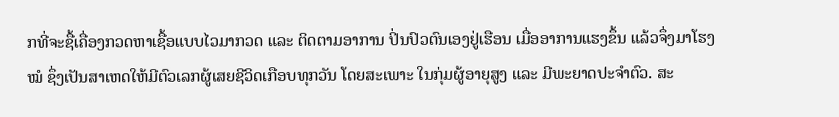ກທີ່ຈະຊື້ເຄື່ອງກວດຫາເຊື້ອແບບໄວມາກວດ ແລະ ຕິດຕາມອາການ ປິ່ນປົວຕົນເອງຢູ່ເຮືອນ ເມື່ອອາການແຮງຂຶ້ນ ແລ້ວຈຶ່ງມາໂຮງໝໍ ຊຶ່ງເປັນສາເຫດໃຫ້ມີຕົວເລກຜູ້ເສຍຊີວິດເກືອບທຸກວັນ ໂດຍສະເພາະ ໃນກຸ່ມຜູ້ອາຍຸສູງ ແລະ ມີພະຍາດປະຈຳຕົວ. ສະ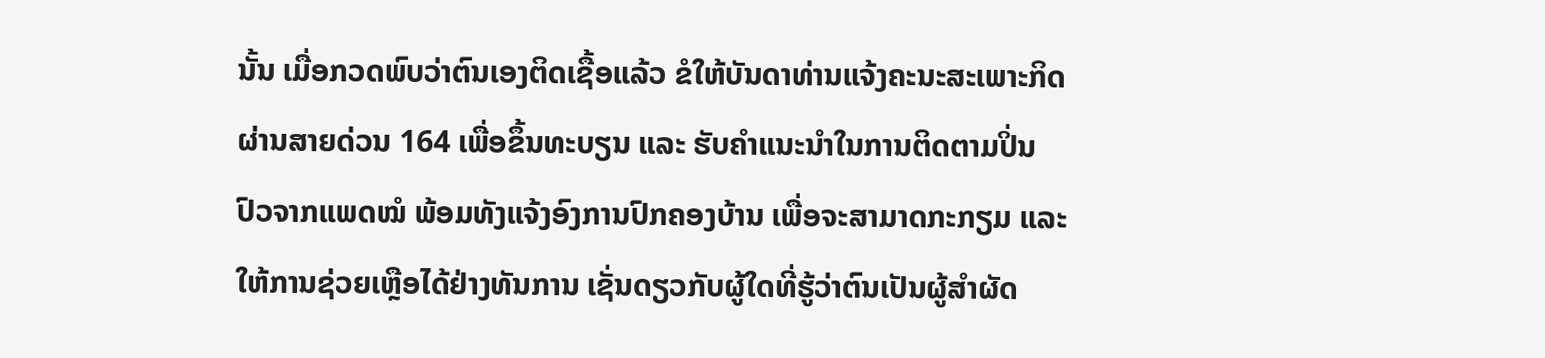ນັ້ນ ເມື່ອກວດພົບວ່າຕົນເອງຕິດເຊື້ອແລ້ວ ຂໍໃຫ້ບັນດາທ່ານແຈ້ງຄະນະສະເພາະກິດ ຜ່ານສາຍດ່ວນ 164 ເພື່ອຂຶ້ນທະບຽນ ແລະ ຮັບຄໍາແນະນໍາໃນການຕິດຕາມປິ່ນປົວຈາກແພດໝໍ ພ້ອມທັງແຈ້ງອົງການປົກຄອງບ້ານ ເພື່ອຈະສາມາດກະກຽມ ແລະ ໃຫ້ການຊ່ວຍເຫຼືອໄດ້ຢ່າງທັນການ ເຊັ່ນດຽວກັບຜູ້ໃດທີ່ຮູ້ວ່າຕົນເປັນຜູ້ສຳຜັດ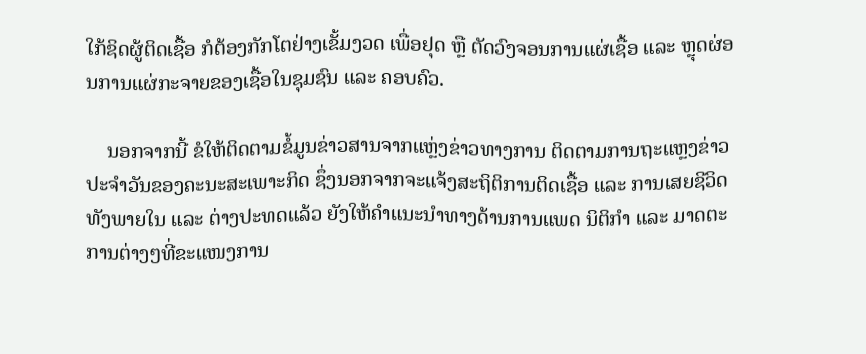ໃກ້ຊິດຜູ້ຕິດເຊື້ອ ກໍຕ້ອງກັກໂຕຢ່າງເຂັ້ມງວດ ເພື່ອຢຸດ ຫຼື ຕັດວົງຈອນການແຜ່ເຊື້ອ ແລະ ຫຼຸດຜ່ອນການແຜ່ກະຈາຍຂອງເຊື້ອໃນຊຸມຊົນ ແລະ ຄອບຄົວ.

    ນອກຈາກນີ້ ຂໍໃຫ້ຕິດຕາມຂໍ້ມູນຂ່າວສານຈາກແຫຼ່ງຂ່າວທາງການ ຕິດຕາມການຖະແຫຼງຂ່າວປະຈໍາວັນຂອງຄະນະສະເພາະກິດ ຊຶ່ງນອກຈາກຈະແຈ້ງສະຖິຕິການຕິດເຊື້ອ ແລະ ການເສຍຊີວິດທັງພາຍໃນ ແລະ ຕ່າງປະທດແລ້ວ ຍັງໃຫ້ຄຳແນະນຳທາງດ້ານການແພດ ນິຕິກຳ ແລະ ມາດຕະການຕ່າງໆທີ່ຂະແໜງການ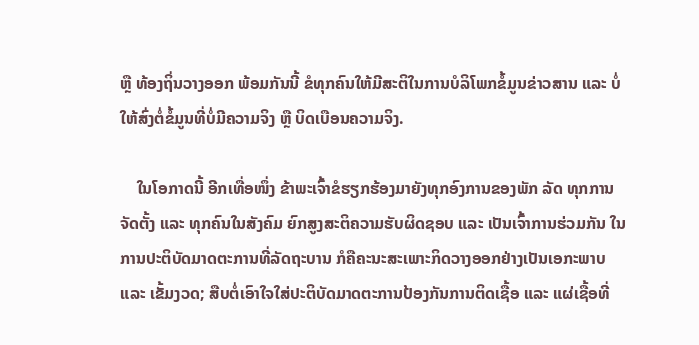ຫຼື ທ້ອງຖິ່ນວາງອອກ ພ້ອມກັນນີ້ ຂໍທຸກຄົນໃຫ້ມີສະຕິໃນການບໍລິໂພກຂໍ້ມູນຂ່າວສານ ແລະ ບໍ່ໃຫ້ສົ່ງຕໍ່ຂໍ້ມູນທີ່ບໍ່ມີຄວາມຈິງ ຫຼື ບິດເບືອນຄວາມຈິງ.

    ໃນໂອກາດນີ້ ອີກເທື່ອໜຶ່ງ ຂ້າພະເຈົ້າຂໍຮຽກຮ້ອງມາຍັງທຸກອົງການຂອງພັກ ລັດ ທຸກການຈັດຕັ້ງ ແລະ ທຸກຄົນໃນສັງຄົມ ຍົກສູງສະຕິຄວາມຮັບຜິດຊອບ ແລະ ເປັນເຈົ້າການຮ່ວມກັນ ໃນການປະຕິບັດມາດຕະການທີ່ລັດຖະບານ ກໍຄືຄະນະສະເພາະກິດວາງອອກຢ່າງເປັນເອກະພາບ ແລະ ເຂັ້ມງວດ; ສືບຕໍ່ເອົາໃຈໃສ່ປະຕິບັດມາດຕະການປ້ອງກັນການຕິດເຊື້ອ ແລະ ແຜ່ເຊື້ອທີ່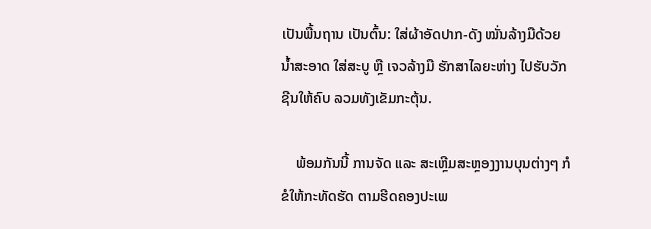ເປັນພື້ນຖານ ເປັນຕົ້ນ: ໃສ່ຜ້າອັດປາກ-ດັງ ໝັ່ນລ້າງມືດ້ວຍນໍ້າສະອາດ ໃສ່ສະບູ ຫຼື ເຈວລ້າງມື ຮັກສາໄລຍະຫ່າງ ໄປຮັບວັກຊີນໃຫ້ຄົບ ລວມທັງເຂັມກະຕຸ້ນ.

    ພ້ອມກັນນີ້ ການຈັດ ແລະ ສະເຫຼີມສະຫຼອງງານບຸນຕ່າງໆ ກໍຂໍໃຫ້ກະທັດຮັດ ຕາມຮີດຄອງປະເພ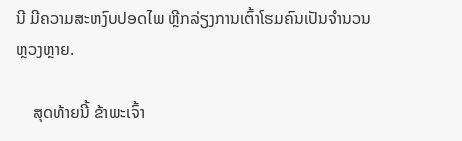ນີ ມີຄວາມສະຫງົບປອດໄພ ຫຼີກລ່ຽງການເຕົ້າໂຮມຄົນເປັນຈຳນວນຫຼວງຫຼາຍ.

    ສຸດທ້າຍນີ້ ຂ້າພະເຈົ້າ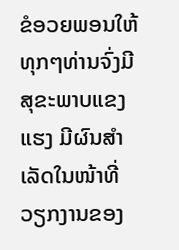ຂໍອວຍພອນໃຫ້ທຸກໆທ່ານຈົ່ງມີສຸຂະພາບແຂງແຮງ ມີຜົນສໍາເລັດໃນໜ້າທີ່ວຽກງານຂອງ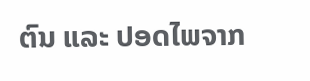ຕົນ ແລະ ປອດໄພຈາກ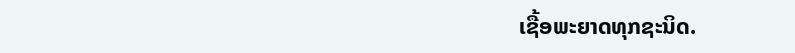ເຊື້ອພະຍາດທຸກຊະນິດ.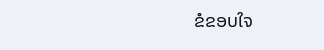ຂໍຂອບໃຈ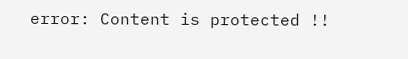error: Content is protected !!